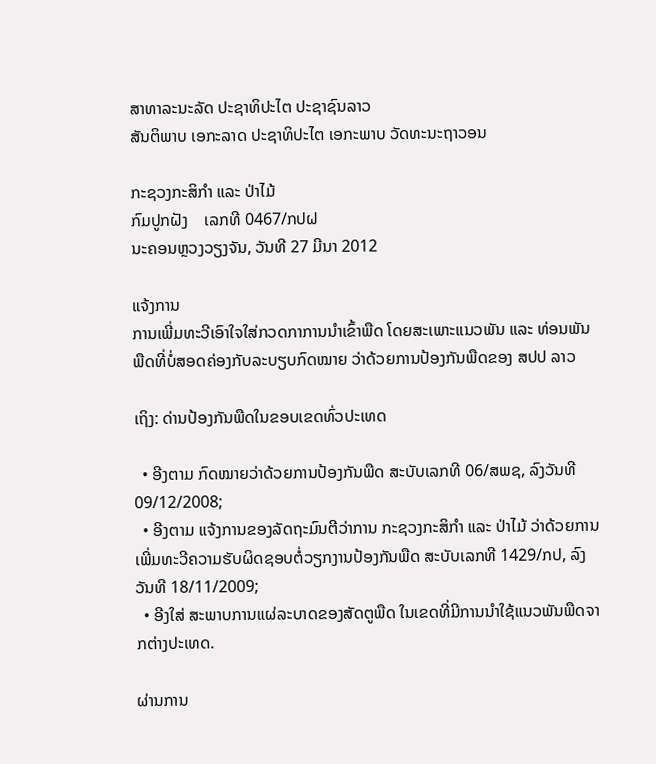ສາທາລະນະລັດ ປະຊາທິປະໄຕ ປະຊາຊົນລາວ
ສັນຕິພາບ ເອກະລາດ ປະຊາທິປະໄຕ ເອກະພາບ ວັດທະນະຖາວອນ

ກະຊວງກະສິກໍາ ແລະ ປ່າໄມ້
ກົມປູກຝັງ    ເລກທີ 0467/ກປຝ
ນະຄອນຫຼວງວຽງຈັນ, ວັນທີ 27 ມີນາ 2012

ແຈ້ງການ
ການເພີ່ມທະວີເອົາໃຈໃສ່ກວດກາການນໍາເຂົ້າພືດ ໂດຍສະເພາະແນວພັນ ແລະ ທ່ອນພັນພືດທີ່ບໍ່ສອດຄ່ອງກັບລະບຽບກົດໝາຍ ວ່າດ້ວຍການປ້ອງກັນພືດຂອງ ສປປ ລາວ

ເຖິງ: ດ່ານປ້ອງກັນພືດໃນຂອບເຂດທົ່ວປະເທດ

  • ອີງຕາມ ກົດໝາຍວ່າດ້ວຍການປ້ອງກັນພືດ ສະບັບເລກທີ 06/ສພຊ, ລົງວັນທີ 09/12/2008;
  • ອີງຕາມ ແຈ້ງການຂອງລັດຖະມົນຕີວ່າການ ກະຊວງກະສິກໍາ ແລະ ປ່າໄມ້ ວ່າດ້ວຍການເພີ່ມທະວີຄວາມຮັບຜິດຊອບຕໍ່ວຽກງານປ້ອງກັນພືດ ສະບັບເລກທີ 1429/ກປ, ລົງວັນທີ 18/11/2009;
  • ອີງໃສ່ ສະພາບການແຜ່ລະບາດຂອງສັດຕູພືດ ໃນເຂດທີ່ມີການນໍາໃຊ້ແນວພັນພືດຈາກຕ່າງປະເທດ.

ຜ່ານການ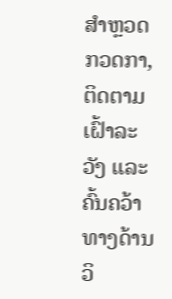ສໍາຫຼວດກວດກາ, ຕິດຕາມເຝົ້າລະວັງ ແລະ ຄົ້ນຄວ້າທາງດ້ານວິ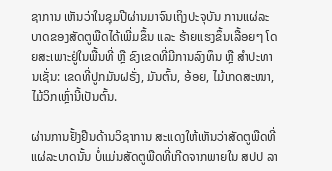ຊາການ ເຫັນວ່າໃນຊຸມປີຜ່ານມາຈົນເຖິງປະຈຸບັນ ການແຜ່ລະບາດຂອງສັດຕູພືດໄດ້ເພີ່ມຂຶ້ນ ແລະ ຮ້າຍແຮງຂຶ້ນເລື້ອຍໆ ໂດຍສະເພາະຢູ່ໃນພື້ນທີ່ ຫຼື ຂົງເຂດທີ່ມີການລົງທຶນ ຫຼື ສໍາປະທານເຊັ່ນ: ເຂດທີ່ປູກມັນຝຣັ່ງ, ມັນຕົ້ນ, ອ້ອຍ, ໄມ້ເກດສະໜາ, ໄມ້ວິກເຫຼົ່ານີ້ເປັນຕົ້ນ.

ຜ່ານການຢັ້ງຢືນດ້ານວິຊາການ ສະແດງໃຫ້ເຫັນວ່າສັດຕູພືດທີ່ແຜ່ລະບາດນັ້ນ ບໍ່ແມ່ນສັດຕູພືດທີ່ເກີດຈາກພາຍໃນ ສປປ ລາ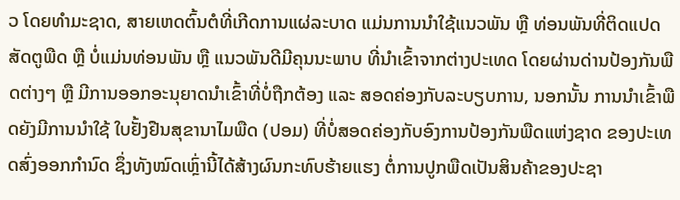ວ ໂດຍທໍາມະຊາດ, ສາຍເຫດຕົ້ນຕໍທີ່ເກີດການແຜ່ລະບາດ ແມ່ນການນໍາໃຊ້ແນວພັນ ຫຼື ທ່ອນພັນທີ່ຕິດແປດສັດຕູພືດ ຫຼື ບໍ່ແມ່ນທ່ອນພັນ ຫຼື ແນວພັນດີມີຄຸນນະພາບ ທີ່ນໍາເຂົ້າຈາກຕ່າງປະເທດ ໂດຍຜ່ານດ່ານປ້ອງກັນພືດຕ່າງໆ ຫຼື ມີການອອກອະນຸຍາດນໍາເຂົ້າທີ່ບໍ່ຖືກຕ້ອງ ແລະ ສອດຄ່ອງກັບລະບຽບການ, ນອກນັ້ນ ການນໍາເຂົ້າພືດຍັງມີການນໍາໃຊ້ ໃບຢັ້ງຢືນສຸຂານາໄມພືດ (ປອມ) ທີ່ບໍ່ສອດຄ່ອງກັບອົງການປ້ອງກັນພືດແຫ່ງຊາດ ຂອງປະເທດສົ່ງອອກກໍານົດ ຊຶ່ງທັງໝົດເຫຼົ່ານີ້ໄດ້ສ້າງຜົນກະທົບຮ້າຍແຮງ ຕໍ່ການປູກພືດເປັນສິນຄ້າຂອງປະຊາ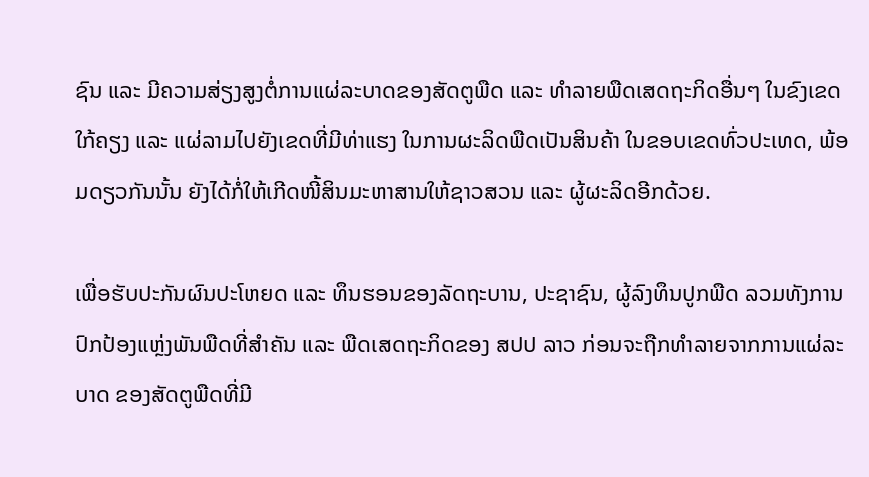ຊົນ ແລະ ມີຄວາມສ່ຽງສູງຕໍ່ການແຜ່ລະບາດຂອງສັດຕູພືດ ແລະ ທໍາລາຍພືດເສດຖະກິດອື່ນໆ ໃນຂົງເຂດໃກ້ຄຽງ ແລະ ແຜ່ລາມໄປຍັງເຂດທີ່ມີທ່າແຮງ ໃນການຜະລິດພືດເປັນສິນຄ້າ ໃນຂອບເຂດທົ່ວປະເທດ, ພ້ອມດຽວກັນນັ້ນ ຍັງໄດ້ກໍ່ໃຫ້ເກີດໜີ້ສິນມະຫາສານໃຫ້ຊາວສວນ ແລະ ຜູ້ຜະລິດອີກດ້ວຍ.

ເພື່ອຮັບປະກັນຜົນປະໂຫຍດ ແລະ ທຶນຮອນຂອງລັດຖະບານ, ປະຊາຊົນ, ຜູ້ລົງທຶນປູກພືດ ລວມທັງການປົກປ້ອງແຫຼ່ງພັນພືດທີ່ສໍາຄັນ ແລະ ພືດເສດຖະກິດຂອງ ສປປ ລາວ ກ່ອນຈະຖືກທໍາລາຍຈາກການແຜ່ລະບາດ ຂອງສັດຕູພືດທີ່ມີ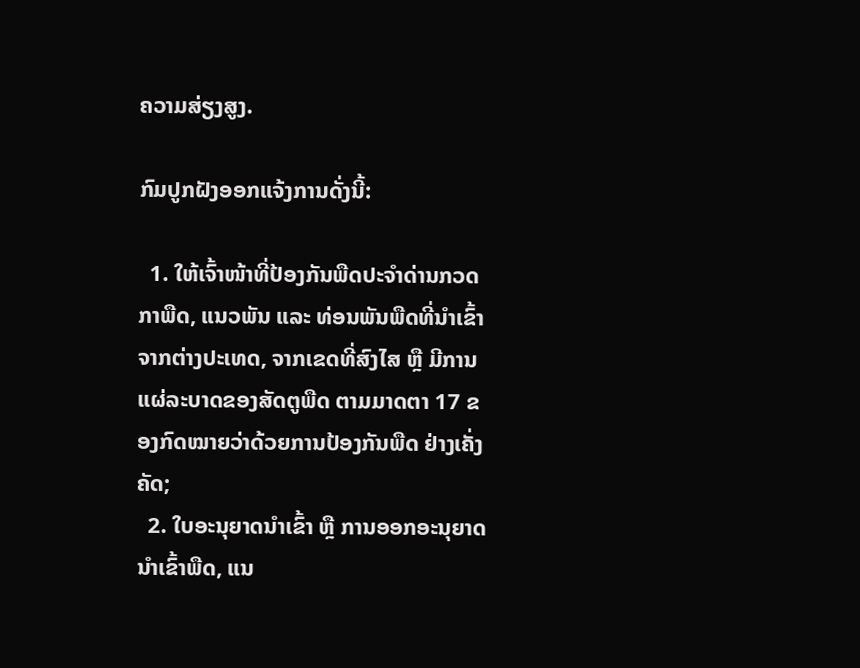ຄວາມສ່ຽງສູງ.

ກົມປູກຝັງອອກແຈ້ງການດັ່ງນີ້:

  1. ໃຫ້ເຈົ້າໜ້າທີ່ປ້ອງກັນພືດປະຈໍາດ່ານກວດກາພືດ, ແນວພັນ ແລະ ທ່ອນພັນພືດທີ່ນໍາເຂົ້າຈາກຕ່າງປະເທດ, ຈາກເຂດທີ່ສົງໄສ ຫຼື ມີການແຜ່ລະບາດຂອງສັດຕູພືດ ຕາມມາດຕາ 17 ຂອງກົດໝາຍວ່າດ້ວຍການປ້ອງກັນພືດ ຢ່າງເຄັ່ງຄັດ;
  2. ໃບອະນຸຍາດນໍາເຂົ້າ ຫຼື ການອອກອະນຸຍາດນໍາເຂົ້າພືດ, ແນ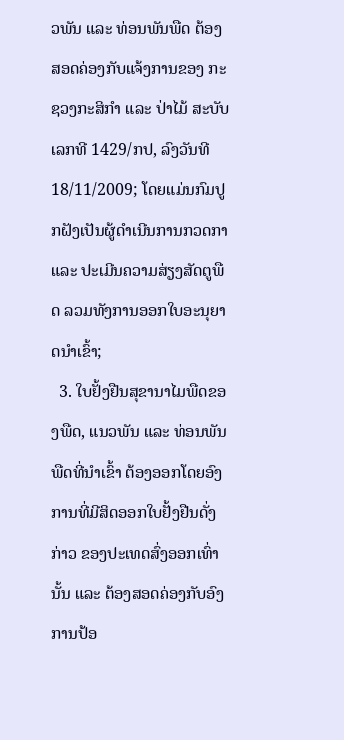ວພັນ ແລະ ທ່ອນພັນພືດ ຕ້ອງສອດຄ່ອງກັບແຈ້ງການຂອງ ກະຊວງກະສິກໍາ ແລະ ປ່າໄມ້ ສະບັບເລກທີ 1429/ກປ, ລົງວັນທີ 18/11/2009; ໂດຍແມ່ນກົມປູກຝັງເປັນຜູ້ດໍາເນີນການກວດກາ ແລະ ປະເມີນຄວາມສ່ຽງສັດຕູພືດ ລວມທັງການອອກໃບອະນຸຍາດນໍາເຂົ້າ;
  3. ໃບຢັ້ງຢືນສຸຂານາໄມພືດຂອງພືດ, ແນວພັນ ແລະ ທ່ອນພັນພືດທີ່ນໍາເຂົ້າ ຕ້ອງອອກໂດຍອົງການທີ່ມີສິດອອກໃບຢັ້ງຢືນດັ່ງກ່າວ ຂອງປະເທດສົ່ງອອກເທົ່ານັ້ນ ແລະ ຕ້ອງສອດຄ່ອງກັບອົງການປ້ອ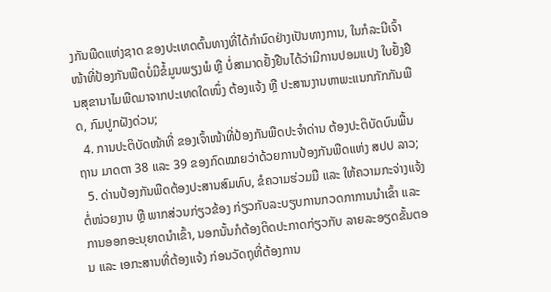ງກັນພືດແຫ່ງຊາດ ຂອງປະເທດຕົ້ນທາງທີ່ໄດ້ກໍານົດຢ່າງເປັນທາງການ, ໃນກໍລະນີເຈົ້າໜ້າທີ່ປ້ອງກັນພືດບໍ່ມີຂໍ້ມູນພຽງພໍ ຫຼື ບໍ່ສາມາດຢັ້ງຢືນໄດ້ວ່າມີການປອມແປງ ໃບຢັ້ງຢືນສຸຂານາໄມພືດມາຈາກປະເທດໃດໜຶ່ງ ຕ້ອງແຈ້ງ ຫຼື ປະສານງານຫາພະແນກກັກກັນພືດ, ກົມປູກຝັງດ່ວນ;
  4. ການປະຕິບັດໜ້າທີ່ ຂອງເຈົ້າໜ້າທີ່ປ້ອງກັນພືດປະຈໍາດ່ານ ຕ້ອງປະຕິບັດບົນພື້ນຖານ ມາດຕາ 38 ແລະ 39 ຂອງກົດໝາຍວ່າດ້ວຍການປ້ອງກັນພືດແຫ່ງ ສປປ ລາວ;
  5. ດ່ານປ້ອງກັນພືດຕ້ອງປະສານສົມທົບ, ຂໍຄວາມຮ່ວມມື ແລະ ໃຫ້ຄວາມກະຈ່າງແຈ້ງຕໍ່ໜ່ວຍງານ ຫຼື ພາກສ່ວນກ່ຽວຂ້ອງ ກ່ຽວກັບລະບຽບການກວດກາການນໍາເຂົ້າ ແລະ ການອອກອະນຸຍາດນໍາເຂົ້າ, ນອກນັ້ນກໍຕ້ອງຕິດປະກາດກ່ຽວກັບ ລາຍລະອຽດຂັ້ນຕອນ ແລະ ເອກະສານທີ່ຕ້ອງແຈ້ງ ກ່ອນວັດຖຸທີ່ຕ້ອງການ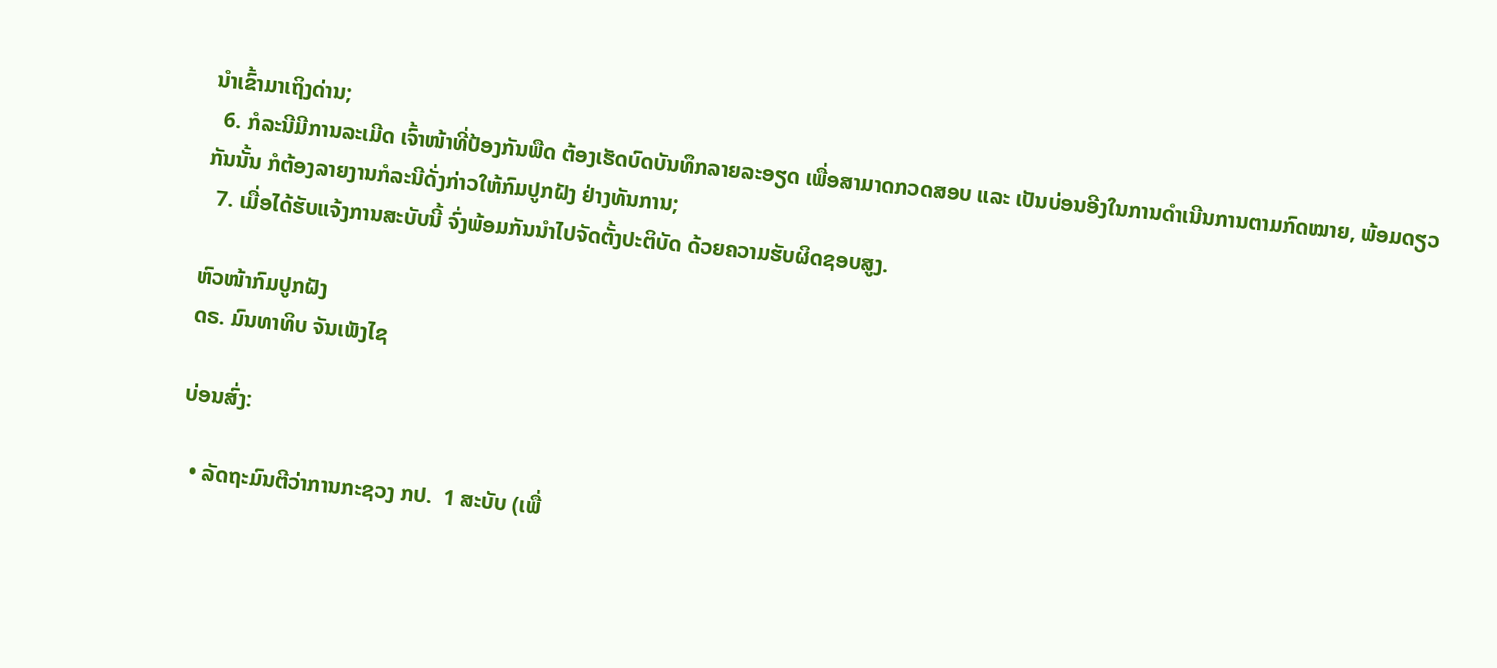ນໍາເຂົ້າມາເຖິງດ່ານ;
  6. ກໍລະນີມີການລະເມີດ ເຈົ້າໜ້າທີ່ປ້ອງກັນພືດ ຕ້ອງເຮັດບົດບັນທຶກລາຍລະອຽດ ເພື່ອສາມາດກວດສອບ ແລະ ເປັນບ່ອນອີງໃນການດໍາເນີນການຕາມກົດໝາຍ, ພ້ອມດຽວກັນນັ້ນ ກໍຕ້ອງລາຍງານກໍລະນີດັ່ງກ່າວໃຫ້ກົມປູກຝັງ ຢ່າງທັນການ;
  7. ເມື່ອໄດ້ຮັບແຈ້ງການສະບັບນີ້ ຈົ່ງພ້ອມກັນນໍາໄປຈັດຕັ້ງປະຕິບັດ ດ້ວຍຄວາມຮັບຜິດຊອບສູງ.

ຫົວໜ້າກົມປູກຝັງ
ດຣ. ມົນທາທິບ ຈັນເພັງໄຊ

ບ່ອນສົ່ງ:

  • ລັດຖະມົນຕີວ່າການກະຊວງ ກປ.  1 ສະບັບ (ເພື່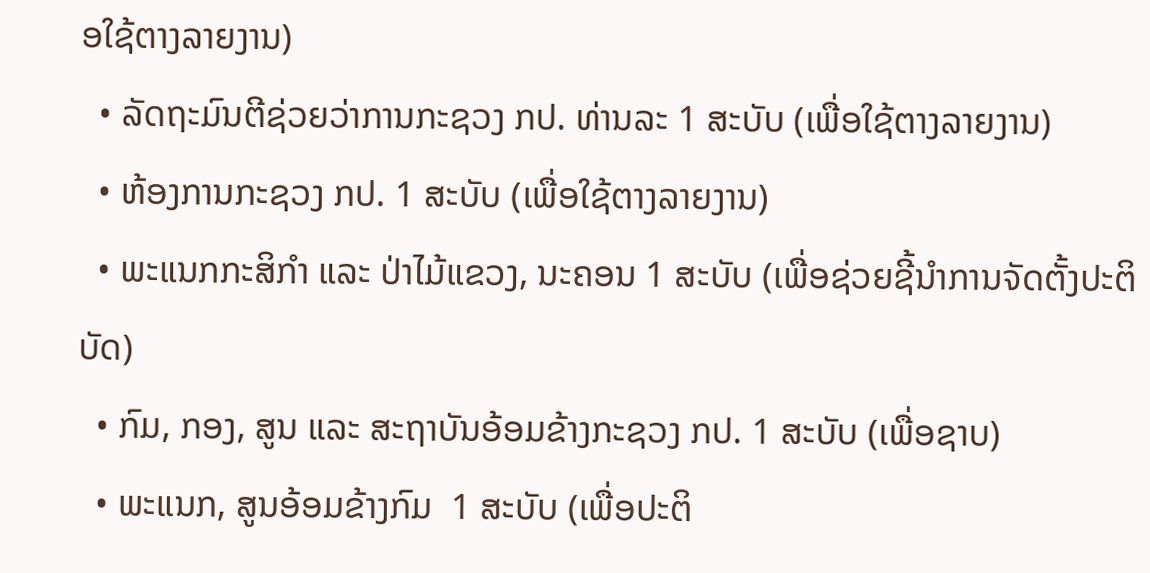ອໃຊ້ຕາງລາຍງານ)
  • ລັດຖະມົນຕີຊ່ວຍວ່າການກະຊວງ ກປ. ທ່ານລະ 1 ສະບັບ (ເພື່ອໃຊ້ຕາງລາຍງານ)
  • ຫ້ອງການກະຊວງ ກປ. 1 ສະບັບ (ເພື່ອໃຊ້ຕາງລາຍງານ)
  • ພະແນກກະສິກໍາ ແລະ ປ່າໄມ້ແຂວງ, ນະຄອນ 1 ສະບັບ (ເພື່ອຊ່ວຍຊີ້ນໍາການຈັດຕັ້ງປະຕິບັດ)
  • ກົມ, ກອງ, ສູນ ແລະ ສະຖາບັນອ້ອມຂ້າງກະຊວງ ກປ. 1 ສະບັບ (ເພື່ອຊາບ)
  • ພະແນກ, ສູນອ້ອມຂ້າງກົມ  1 ສະບັບ (ເພື່ອປະຕິ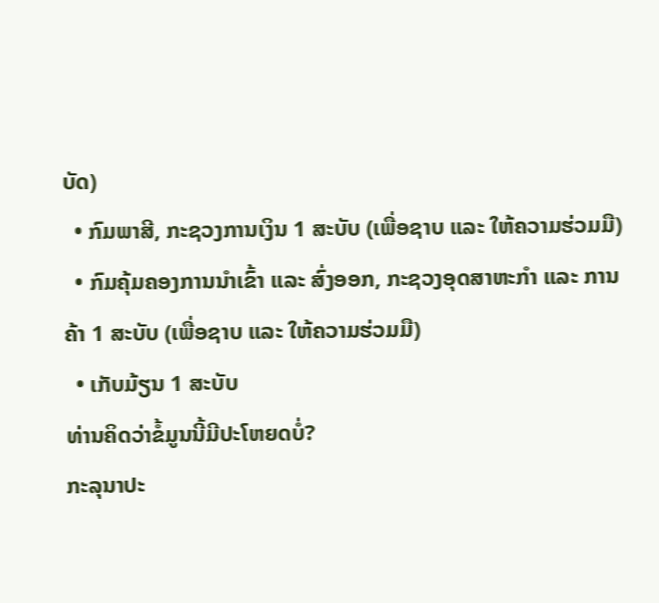ບັດ)
  • ກົມພາສີ, ກະຊວງການເງິນ 1 ສະບັບ (ເພື່ອຊາບ ແລະ ໃຫ້ຄວາມຮ່ວມມື)
  • ກົມຄຸ້ມຄອງການນໍາເຂົ້າ ແລະ ສົ່ງອອກ, ກະຊວງອຸດສາຫະກໍາ ແລະ ການຄ້າ 1 ສະບັບ (ເພື່ອຊາບ ແລະ ໃຫ້ຄວາມຮ່ວມມື)
  • ເກັບມ້ຽນ 1 ສະບັບ
ທ່ານຄິດວ່າຂໍ້ມູນນີ້ມີປະໂຫຍດບໍ່?
ກະລຸນາປະ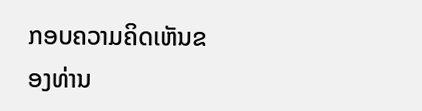ກອບຄວາມຄິດເຫັນຂອງທ່ານ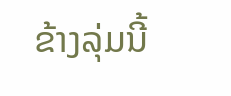ຂ້າງລຸ່ມນີ້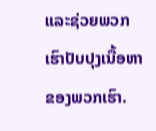ແລະຊ່ວຍພວກເຮົາປັບປຸງເນື້ອຫາຂອງພວກເຮົາ.